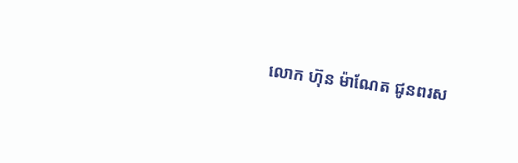លោក ហ៊ុន ម៉ាណែត ជូនពរស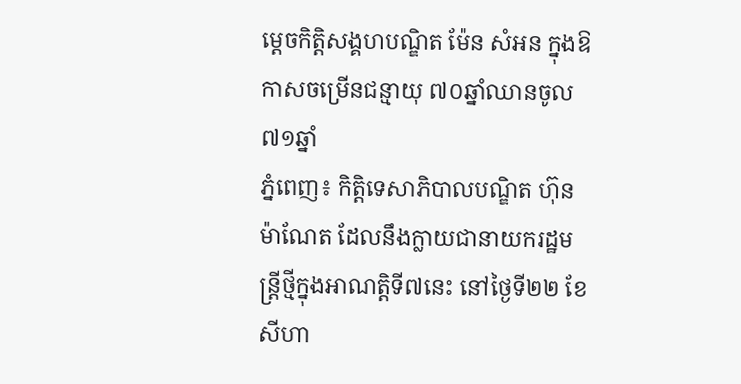ម្តេចកិត្តិសង្គហបណ្ឌិត ម៉ែន សំអន ក្នុងឱកាសចម្រើនជន្មាយុ ៧០ឆ្នាំឈានចូល ៧១ឆ្នាំ
ភ្នំពេញ៖ កិត្តិទេសាភិបាលបណ្ឌិត ហ៊ុន ម៉ាណែត ដែលនឹងក្លាយជានាយករដ្ឋមន្ត្រីថ្មីក្នុងអាណត្តិទី៧នេះ នៅថ្ងៃទី២២ ខែសីហា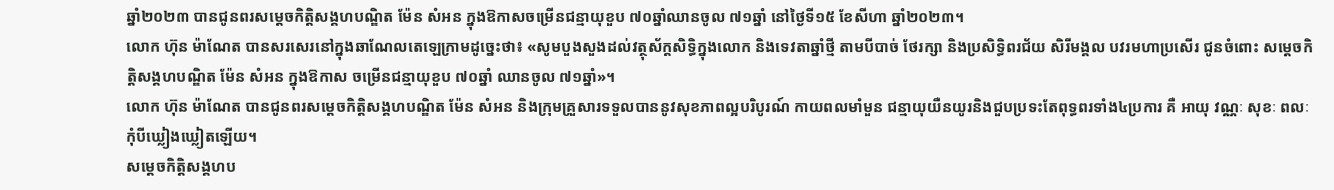ឆ្នាំ២០២៣ បានជូនពរសម្ដេចកិត្តិសង្គហបណ្ឌិត ម៉ែន សំអន ក្នុងឱកាសចម្រើនជន្មាយុខួប ៧០ឆ្នាំឈានចូល ៧១ឆ្នាំ នៅថ្ងៃទី១៥ ខែសីហា ឆ្នាំ២០២៣។
លោក ហ៊ុន ម៉ាណែត បានសរសេរនៅក្នុងឆាណែលតេឡេក្រាមដូច្នេះថា៖ «សូមបួងសួងដល់វត្ថុស័ក្តសិទ្ធិក្នុងលោក និងទេវតាឆ្នាំថ្មី តាមបីបាច់ ថែរក្សា និងប្រសិទ្ធិពរជ័យ សិរីមង្គល បវរមហាប្រសើរ ជូនចំពោះ សម្ដេចកិត្តិសង្គហបណ្ឌិត ម៉ែន សំអន ក្នុងឱកាស ចម្រើនជន្មាយុខួប ៧០ឆ្នាំ ឈានចូល ៧១ឆ្នាំ»។
លោក ហ៊ុន ម៉ាណែត បានជូនពរសម្តេចកិត្តិសង្គហបណ្ឌិត ម៉ែន សំអន និងក្រុមគ្រួសារទទួលបាននូវសុខភាពល្អបរិបូរណ៍ កាយពលមាំមួន ជន្មាយុយឺនយូរនិងជួបប្រទះតែពុទ្ធពរទាំង៤ប្រការ គឺ អាយុ វណ្ណៈ សុខៈ ពលៈ កុំបីឃ្លៀងឃ្លៀតឡើយ។
សម្ដេចកិត្តិសង្គហប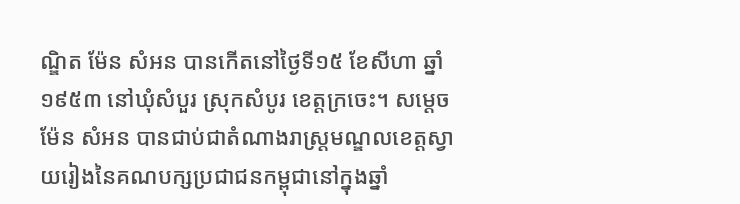ណ្ឌិត ម៉ែន សំអន បានកើតនៅថ្ងៃទី១៥ ខែសីហា ឆ្នាំ១៩៥៣ នៅឃុំសំបួរ ស្រុកសំបូរ ខេត្តក្រចេះ។ សម្ដេច ម៉ែន សំអន បានជាប់ជាតំណាងរាស្ត្រមណ្ឌលខេត្តស្វាយរៀងនៃគណបក្សប្រជាជនកម្ពុជានៅក្នុងឆ្នាំ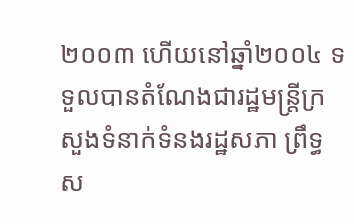២០០៣ ហើយនៅឆ្នាំ២០០៤ ទទួលបានតំណែងជារដ្ឋមន្ត្រីក្រសួងទំនាក់ទំនងរដ្ឋសភា ព្រឹទ្ធស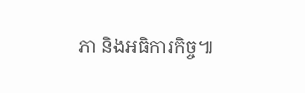ភា និងអធិការកិច្ច៕